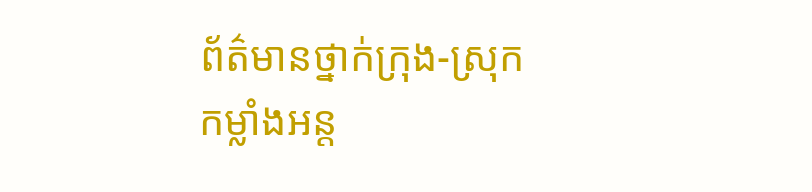ព័ត៌មានថ្នាក់ក្រុង-ស្រុក
កម្លាំងអន្ត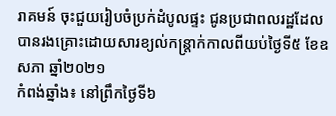រាគមន៍ ចុះជួយរៀបចំប្រក់ដំបូលផ្ទះ ជូនប្រជាពលរដ្ឋដែលបានរងគ្រោះដោយសារខ្យល់កន្ត្រាក់កាលពីយប់ថ្ងៃទី៥ ខែឧសភា ឆ្នាំ២០២១
កំពង់ឆ្នាំង៖ នៅព្រឹកថ្ងៃទី៦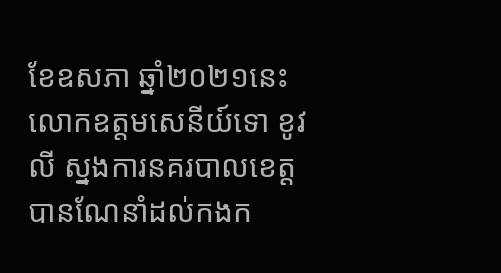ខែឧសភា ឆ្នាំ២០២១នេះ លោកឧត្តមសេនីយ៍ទោ ខូវ លី ស្នងការនគរបាលខេត្ត បានណែនាំដល់កងក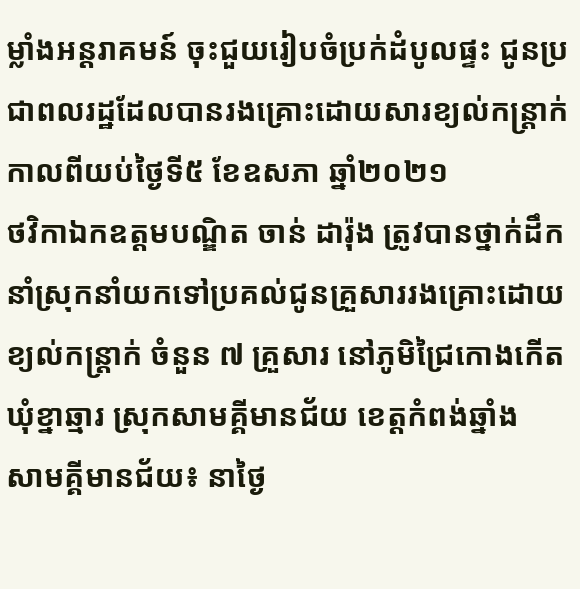ម្លាំងអន្តរាគមន៍ ចុះជួយរៀបចំប្រក់ដំបូលផ្ទះ ជូនប្រជាពលរដ្ឋដែលបានរងគ្រោះដោយសារខ្យល់កន្ត្រាក់កាលពីយប់ថ្ងៃទី៥ ខែឧសភា ឆ្នាំ២០២១
ថវិកាឯកឧត្តមបណ្ឌិត ចាន់ ដារ៉ុង ត្រូវបានថ្នាក់ដឹកនាំស្រុកនាំយកទៅប្រគល់ជូនគ្រួសាររងគ្រោះដោយខ្យល់កន្ត្រាក់ ចំនួន ៧ គ្រួសារ នៅភូមិជ្រៃកោងកើត ឃុំខ្នាឆ្មារ ស្រុកសាមគ្គីមានជ័យ ខេត្តកំពង់ឆ្នាំង
សាមគ្គីមានជ័យ៖ នាថ្ងៃ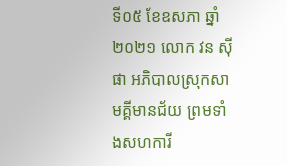ទី០៥ ខែឧសភា ឆ្នាំ២០២១ លោក វន ស៊ីផា អភិបាលស្រុកសាមគ្គីមានជ័យ ព្រមទាំងសហការី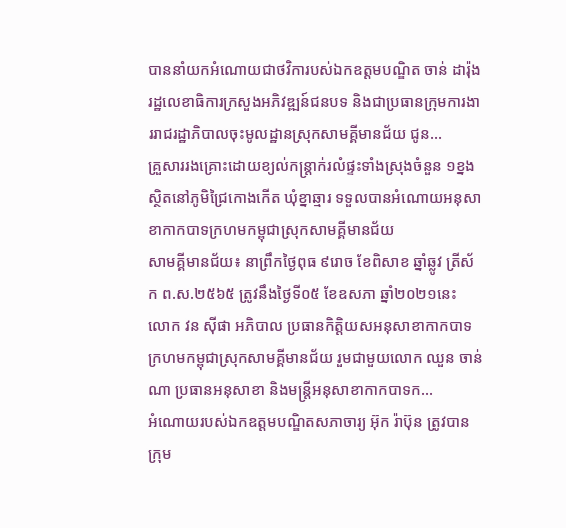បាននាំយកអំណោយជាថវិការបស់ឯកឧត្តមបណ្ឌិត ចាន់ ដារ៉ុង រដ្ឋលេខាធិការក្រសួងអភិវឌ្ឍន៍ជនបទ និងជាប្រធានក្រុមការងាររាជរដ្ឋាភិបាលចុះមូលដ្ឋានស្រុកសាមគ្គីមានជ័យ ជូន...
គ្រួសាររងគ្រោះដោយខ្យល់កន្ត្រាក់រលំផ្ទះទាំងស្រុងចំនួន ១ខ្នង ស្ថិតនៅភូមិជ្រៃកោងកើត ឃុំខ្នាឆ្មារ ទទួលបានអំណោយអនុសាខាកាកបាទក្រហមកម្ពុជាស្រុកសាមគ្គីមានជ័យ
សាមគ្គីមានជ័យ៖ នាព្រឹកថ្ងៃពុធ ៩រោច ខែពិសាខ ឆ្នាំឆ្លូវ ត្រីស័ក ព.ស.២៥៦៥ ត្រូវនឹងថ្ងៃទី០៥ ខែឧសភា ឆ្នាំ២០២១នេះ លោក វន ស៊ីផា អភិបាល ប្រធានកិត្តិយសអនុសាខាកាកបាទក្រហមកម្ពុជាស្រុកសាមគ្គីមានជ័យ រួមជាមួយលោក ឈួន ចាន់ណា ប្រធានអនុសាខា និងមន្ត្រីអនុសាខាកាកបាទក...
អំណោយរបស់ឯកឧត្តមបណ្ឌិតសភាចារ្យ អ៊ុក រ៉ាប៊ុន ត្រូវបានក្រុម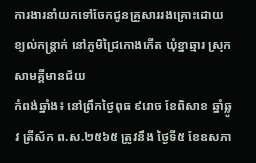ការងារនាំយកទៅចែកជូនគ្រួសាររងគ្រោះដោយខ្យល់កន្ត្រាក់ នៅភូមិជ្រៃកោងកើត ឃុំខ្នាឆ្មារ ស្រុកសាមគ្គីមានជ័យ
កំពង់ឆ្នាំង៖ នៅព្រឹកថ្ងៃពុធ ៩រោច ខែពិសាខ ឆ្នាំឆ្លូវ ត្រីស័ក ព.ស.២៥៦៥ ត្រូវនឹង ថ្ងៃទី៥ ខែឧសភា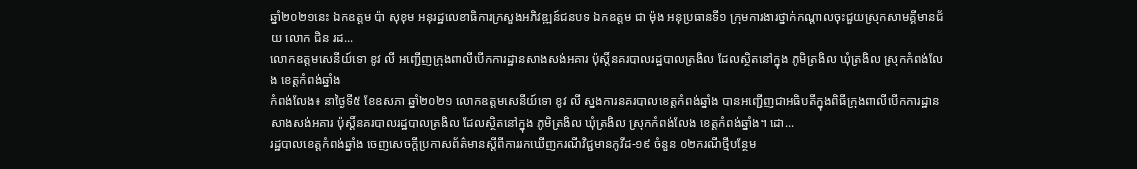ឆ្នាំ២០២១នេះ ឯកឧត្តម ប៉ា សុខុម អនុរដ្ឋលេខាធិការក្រសួងអភិវឌ្ឍន៍ជនបទ ឯកឧត្តម ជា ម៉ុង អនុប្រធានទី១ ក្រុមការងារថ្នាក់កណ្ដាលចុះជួយស្រុកសាមគ្គីមានជ័យ លោក ជិន រដ...
លោកឧត្តមសេនីយ៍ទោ ខូវ លី អញ្ជើញក្រុងពាលីបើកការដ្ឋានសាងសង់អគារ ប៉ុស្តិ៍នគរបាលរដ្ឋបាលត្រងិល ដែលស្ថិតនៅក្នុង ភូមិត្រងិល ឃុំត្រងិល ស្រុកកំពង់លែង ខេត្តកំពង់ឆ្នាំង
កំពង់លែង៖ នាថ្ងៃទី៥ ខែឧសភា ឆ្នាំ២០២១ លោកឧត្តមសេនីយ៍ទោ ខូវ លី ស្នងការនគរបាលខេត្តកំពង់ឆ្នាំង បានអញ្ជើញជាអធិបតីក្នុងពិធីក្រុងពាលីបើកការដ្ឋានសាងសង់អគារ ប៉ុស្តិ៍នគរបាលរដ្ឋបាលត្រងិល ដែលស្ថិតនៅក្នុង ភូមិត្រងិល ឃុំត្រងិល ស្រុកកំពង់លែង ខេត្តកំពង់ឆ្នាំង។ ដោ...
រដ្ឋបាលខេត្តកំពង់ឆ្នាំង ចេញសេចក្ដីប្រកាសព័ត៌មានស្ដីពីការរកឃើញករណីវិជ្ជមានកូវីដ-១៩ ចំនួន ០២ករណីថ្មីបន្ថែម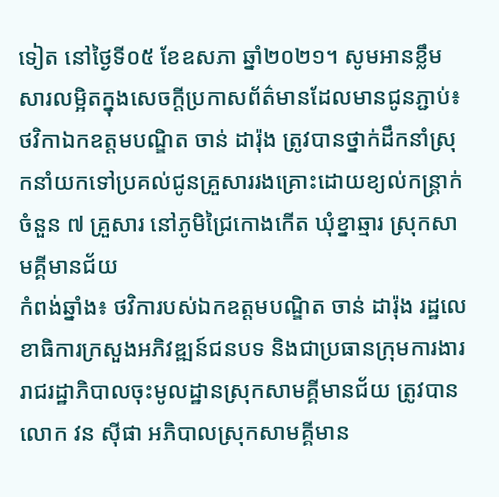ទៀត នៅថ្ងៃទី០៥ ខែឧសភា ឆ្នាំ២០២១។ សូមអានខ្លឹមសារលម្អិតក្នុងសេចក្តីប្រកាសព័ត៌មានដែលមានជូនភ្ជាប់៖
ថវិកាឯកឧត្តមបណ្ឌិត ចាន់ ដារ៉ុង ត្រូវបានថ្នាក់ដឹកនាំស្រុកនាំយកទៅប្រគល់ជូនគ្រួសាររងគ្រោះដោយខ្យល់កន្ត្រាក់ ចំនួន ៧ គ្រួសារ នៅភូមិជ្រៃកោងកើត ឃុំខ្នាឆ្មារ ស្រុកសាមគ្គីមានជ័យ
កំពង់ឆ្នាំង៖ ថវិការបស់ឯកឧត្តមបណ្ឌិត ចាន់ ដារ៉ុង រដ្ឋលេខាធិការក្រសួងអភិវឌ្ឍន៍ជនបទ និងជាប្រធានក្រុមការងាររាជរដ្ឋាភិបាលចុះមូលដ្ឋានស្រុកសាមគ្គីមានជ័យ ត្រូវបានលោក វន ស៊ីផា អភិបាលស្រុកសាមគ្គីមាន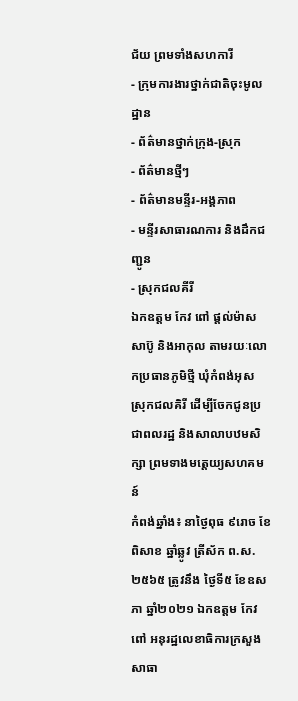ជ័យ ព្រមទាំងសហការី
- ក្រុមការងារថ្នាក់ជាតិចុះមូលដ្ឋាន
- ព័ត៌មានថ្នាក់ក្រុង-ស្រុក
- ព័ត៌មានថ្មីៗ
- ព័ត៌មានមន្ទីរ-អង្គភាព
- មន្ទីរសាធារណការ និងដឹកជញ្ជូន
- ស្រុកជលគីរី
ឯកឧត្តម កែវ ពៅ ផ្តល់ម៉ាស សាប៊ូ និងអាកុល តាមរយៈលោកប្រធានភូមិថ្មី ឃុំកំពង់អុស ស្រុកជលគិរី ដើម្បីចែកជូនប្រជាពលរដ្ឋ និងសាលាបឋមសិក្សា ព្រមទាងមត្តេយ្យសហគមន៍
កំពង់ឆ្នាំង៖ នាថ្ងៃពុធ ៩រោច ខែពិសាខ ឆ្នាំឆ្លូវ ត្រីស័ក ព.ស. ២៥៦៥ ត្រូវនឹង ថ្ងៃទី៥ ខែឧសភា ឆ្នាំ២០២១ ឯកឧត្តម កែវ ពៅ អនុរដ្ឋលេខាធិការក្រសួងសាធា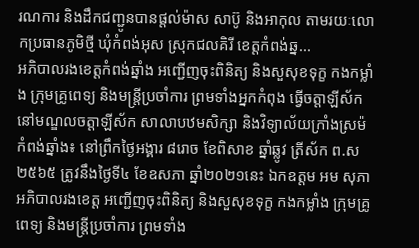រណការ និងដឹកជញ្ជូនបានផ្តល់ម៉ាស សាប៊ូ និងអាកុល តាមរយៈលោកប្រធានភូមិថ្មី ឃុំកំពង់អុស ស្រុកជលគិរី ខេត្តកំពង់ឆ្ន...
អភិបាលរងខេត្តកំពង់ឆ្នាំង អញ្ជើញចុះពិនិត្យ និងសួសុខទុក្ខ កងកម្លាំង ក្រុមគ្រូពេទ្យ និងមន្រ្តីប្រចាំការ ព្រមទាំងអ្នកកំពុង ធ្វើចត្តាឡីស័ក នៅមណ្ឌលចត្តាឡីស័ក សាលាបឋមសិក្សា និងវិទ្យាល័យក្រាំងស្រម៉
កំពង់ឆ្នាំង៖ នៅព្រឹកថ្ងៃអង្គារ ៨រោច ខែពិសាខ ឆ្នាំឆ្លូវ ត្រីស័ក ព.ស ២៥៦៥ ត្រូវនឹងថ្ងៃទី៤ ខែឧសភា ឆ្នាំ២០២១នេះ ឯកឧត្តម អម សុភា អភិបាលរងខេត្ត អញ្ជើញចុះពិនិត្យ និងសួសុខទុក្ខ កងកម្លាំង ក្រុមគ្រូពេទ្យ និងមន្រ្តីប្រចាំការ ព្រមទាំង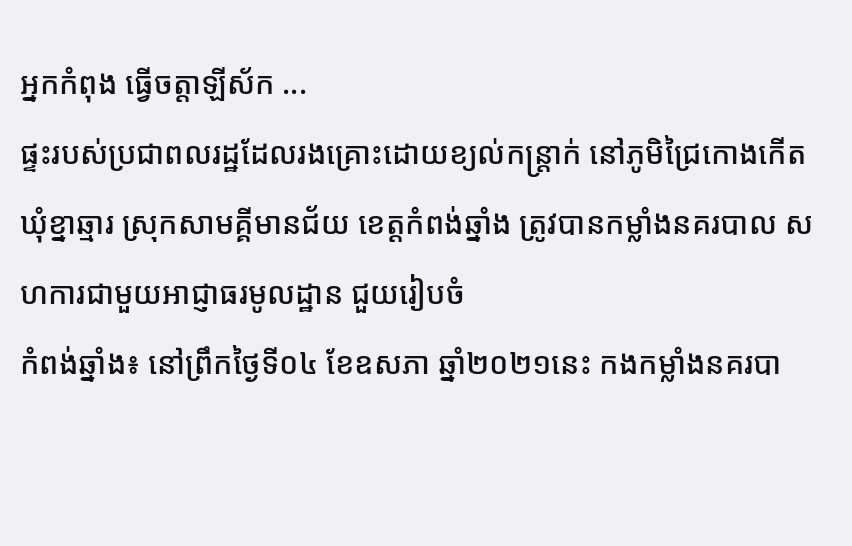អ្នកកំពុង ធ្វើចត្តាឡីស័ក ...
ផ្ទះរបស់ប្រជាពលរដ្ឋដែលរងគ្រោះដោយខ្យល់កន្ត្រាក់ នៅភូមិជ្រៃកោងកើត ឃុំខ្នាឆ្មារ ស្រុកសាមគ្គីមានជ័យ ខេត្តកំពង់ឆ្នាំង ត្រូវបានកម្លាំងនគរបាល សហការជាមួយអាជ្ញាធរមូលដ្ឋាន ជួយរៀបចំ
កំពង់ឆ្នាំង៖ នៅព្រឹកថ្ងៃទី០៤ ខែឧសភា ឆ្នាំ២០២១នេះ កងកម្លាំងនគរបា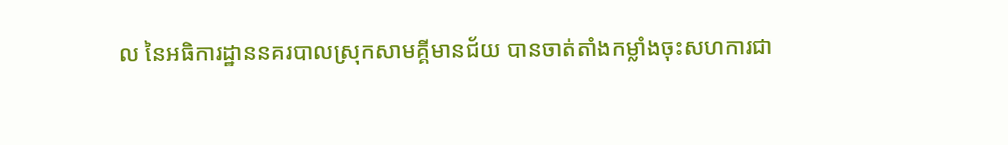ល នៃអធិការដ្ឋាននគរបាលស្រុកសាមគ្គីមានជ័យ បានចាត់តាំងកម្លាំងចុះសហការជា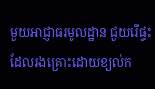មួយអាជ្ញាធរមូលដ្ឋាន ជួយរើផ្ទះដែលរងគ្រោះដោយខ្យល់ក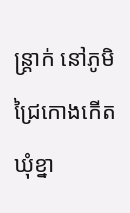ន្ត្រាក់ នៅភូមិជ្រៃកោងកើត ឃុំខ្នា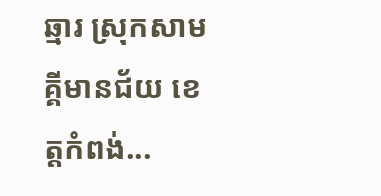ឆ្មារ ស្រុកសាមគ្គីមានជ័យ ខេត្តកំពង់...